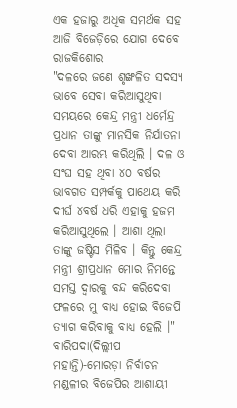ଏକ ହଜାରୁ ଅଧିକ ସମର୍ଥକ ସହ ଆଜି ବିଜେଡ଼ିରେ ଯୋଗ ଦେବେ ରାଜକିଶୋର
"ଦଳରେ ଜଣେ ଶୃଙ୍ଖଳିତ ସଦସ୍ୟ ଭାବେ ସେବା କରିଆସୁଥିବା ସମୟରେ କେନ୍ଦ୍ର ମନ୍ତ୍ରୀ ଧର୍ମେନ୍ଦ୍ର ପ୍ରଧାନ ତାଙ୍କୁ ମାନସିକ ନିର୍ଯାତନା ଦେବା ଆରମ୍ଭ କରିଥିଲି । ଦଳ ଓ ସଂଘ ସହ ଥିବା ୪୦ ବର୍ଷର ଭାବଗତ ସମ୍ପର୍କକୁ ପାଥେୟ କରି ଦୀର୍ଘ ୪ବର୍ଷ ଧରି ଏହାକୁ ହଜମ କରିଆସୁଥିଲେ । ଆଶା ଥିଲା ତାଙ୍କୁ ଜଷ୍ଟିସ ମିଳିବ । କିନ୍ତୁ କେନ୍ଦ୍ର ମନ୍ତ୍ରୀ ଶ୍ରୀପ୍ରଧାନ ମୋର ନିମନ୍ତେ ସମସ୍ତ ଦ୍ୱାରକୁ ବନ୍ଦ କରିଦେବା ଫଳରେ ମୁ ବାଧ୍ୟ ହୋଇ ବିଜେପି ତ୍ୟାଗ କରିବାକୁ ବାଧ୍ୟ ହେଲି ।"
ବାରିପଦା(ଦିଲ୍ଲୀପ ମହାନ୍ତି)-ମୋରଡ଼ା ନିର୍ବାଚନ ମଣ୍ଡଳୀର ବିଜେପିର ଆଶାୟୀ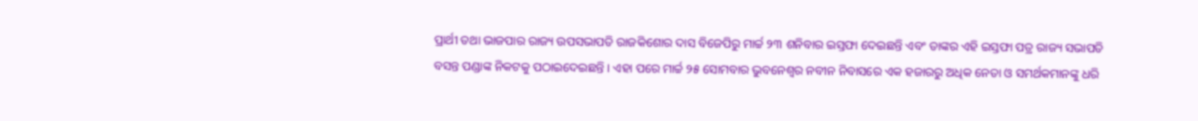ପ୍ରାର୍ଥୀ ତଥା ଭାଜପାର ରାଜ୍ୟ ଉପସଭାପତି ରାଜକିଶୋର ଦାସ ବିଜେପିରୁ ମାର୍ଚ୍ଚ ୨୩ ଶନିବାର ଇସ୍ତଫା ଦେଇଛନ୍ତି ଏବଂ ତାଙ୍କର ଏହି ଇସ୍ତଫା ପତ୍ର ରାଜ୍ୟ ସଭାପତି ବସନ୍ତ ପଣ୍ଡାଙ୍କ ନିକଟକୁ ପଠାଇଦେଇଛନ୍ତି । ଏହା ପରେ ମାର୍ଚ୍ଚ ୨୫ ସୋମବାର ଭୁବନେଶ୍ୱର ନବୀନ ନିବାସରେ ଏକ ହଜାରରୁ ଅଧିକ ନେତା ଓ ସମର୍ଥକମାନଙ୍କୁ ଧରି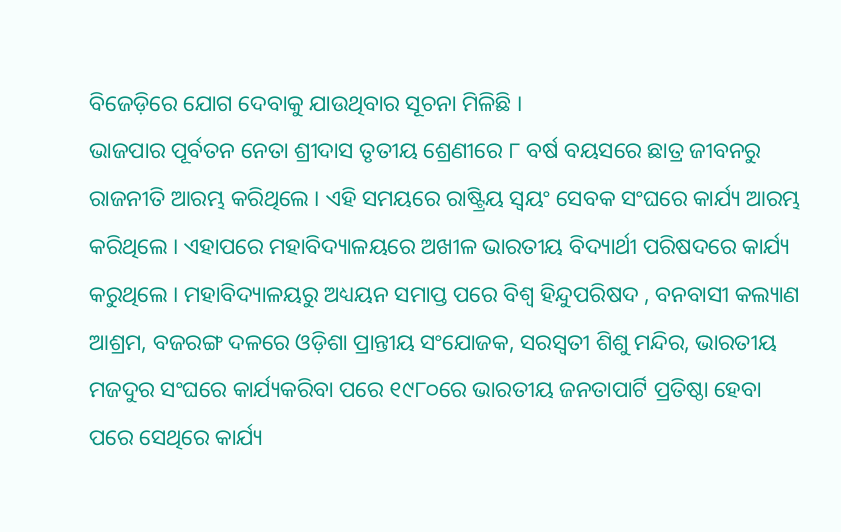ବିଜେଡ଼ିରେ ଯୋଗ ଦେବାକୁ ଯାଉଥିବାର ସୂଚନା ମିଳିଛି ।
ଭାଜପାର ପୂର୍ବତନ ନେତା ଶ୍ରୀଦାସ ତୃତୀୟ ଶ୍ରେଣୀରେ ୮ ବର୍ଷ ବୟସରେ ଛାତ୍ର ଜୀବନରୁ ରାଜନୀତି ଆରମ୍ଭ କରିଥିଲେ । ଏହି ସମୟରେ ରାଷ୍ଟ୍ରିୟ ସ୍ୱୟଂ ସେବକ ସଂଘରେ କାର୍ଯ୍ୟ ଆରମ୍ଭ କରିଥିଲେ । ଏହାପରେ ମହାବିଦ୍ୟାଳୟରେ ଅଖୀଳ ଭାରତୀୟ ବିଦ୍ୟାର୍ଥୀ ପରିଷଦରେ କାର୍ଯ୍ୟ କରୁଥିଲେ । ମହାବିଦ୍ୟାଳୟରୁ ଅଧ୍ୟୟନ ସମାପ୍ତ ପରେ ବିଶ୍ୱ ହିନ୍ଦୁପରିଷଦ , ବନବାସୀ କଲ୍ୟାଣ ଆଶ୍ରମ, ବଜରଙ୍ଗ ଦଳରେ ଓଡ଼ିଶା ପ୍ରାନ୍ତୀୟ ସଂଯୋଜକ, ସରସ୍ୱତୀ ଶିଶୁ ମନ୍ଦିର, ଭାରତୀୟ ମଜଦୁର ସଂଘରେ କାର୍ଯ୍ୟକରିବା ପରେ ୧୯୮୦ରେ ଭାରତୀୟ ଜନତାପାର୍ଟି ପ୍ରତିଷ୍ଠା ହେବା ପରେ ସେଥିରେ କାର୍ଯ୍ୟ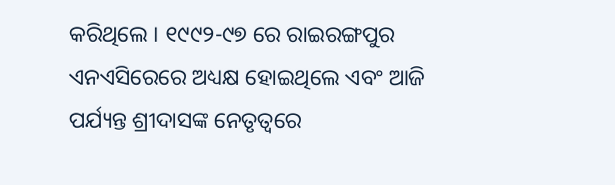କରିଥିଲେ । ୧୯୯୨-୯୭ ରେ ରାଇରଙ୍ଗପୁର ଏନଏସିରେରେ ଅଧ୍ୟକ୍ଷ ହୋଇଥିଲେ ଏବଂ ଆଜି ପର୍ଯ୍ୟନ୍ତ ଶ୍ରୀଦାସଙ୍କ ନେତୃତ୍ୱରେ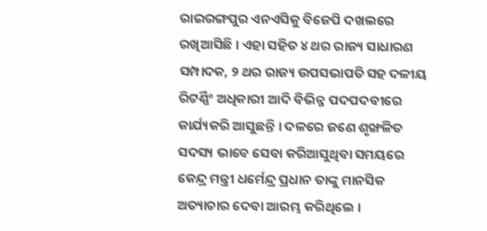ରାଇରଙ୍ଗପୁର ଏନଏସିକୁ ବିଜେପି ଦଖଲରେ ରଖିଆସିଛି । ଏହା ସହିତ ୪ ଥର ରାଜ୍ୟ ସାଧାରଣ ସମ୍ପାଦକ, ୨ ଥର ରାଜ୍ୟ ଉପସଭାପତି ସହ ଦଳୀୟ ରିଟର୍ଣ୍ଣିଂ ଅଧିକାରୀ ଆଦି ବିଭିନ୍ନ ପଦପଦବୀରେ କାର୍ଯ୍ୟକରି ଆସୁଛନ୍ତି । ଦଳରେ ଜଣେ ଶୃଙ୍ଖଳିତ ସଦସ୍ୟ ଭାବେ ସେବା କରିଆସୁଥିବା ସମୟରେ କେନ୍ଦ୍ର ମନ୍ତ୍ରୀ ଧର୍ମେନ୍ଦ୍ର ପ୍ରଧାନ ତାଙ୍କୁ ମାନସିକ ଅତ୍ୟାଚାର ଦେବା ଆରମ୍ଭ କରିଥିଲେ ।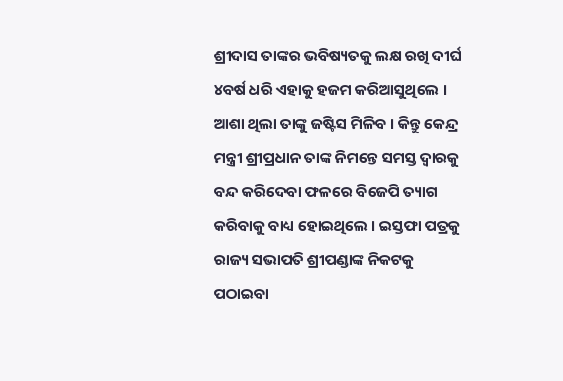ଶ୍ରୀଦାସ ତାଙ୍କର ଭବିଷ୍ୟତକୁ ଲକ୍ଷ ରଖି ଦୀର୍ଘ ୪ବର୍ଷ ଧରି ଏହାକୁ ହଜମ କରିଆସୁଥିଲେ । ଆଶା ଥିଲା ତାଙ୍କୁ ଜଷ୍ଟିସ ମିଳିବ । କିନ୍ତୁ କେନ୍ଦ୍ର ମନ୍ତ୍ରୀ ଶ୍ରୀପ୍ରଧାନ ତାଙ୍କ ନିମନ୍ତେ ସମସ୍ତ ଦ୍ୱାରକୁ ବନ୍ଦ କରିଦେବା ଫଳରେ ବିଜେପି ତ୍ୟାଗ କରିବାକୁ ବାଧ୍ୟ ହୋଇଥିଲେ । ଇସ୍ତଫା ପତ୍ରକୁ ରାଜ୍ୟ ସଭାପତି ଶ୍ରୀପଣ୍ଡାଙ୍କ ନିକଟକୁ ପଠାଇବା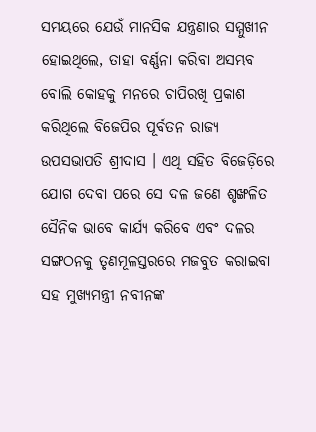ସମୟରେ ଯେଉଁ ମାନସିକ ଯନ୍ତ୍ରଣାର ସମ୍ମୁଖୀନ ହୋଇଥିଲେ, ତାହା ବର୍ଣ୍ଣନା କରିବା ଅସମ୍ଭବ ବୋଲି କୋହକୁ ମନରେ ଚାପିରଖି ପ୍ରକାଶ କରିଥିଲେ ବିଜେପିର ପୂର୍ବତନ ରାଜ୍ୟ ଉପସଭାପତି ଶ୍ରୀଦାସ । ଏଥି ସହିତ ବିଜେଡ଼ିରେ ଯୋଗ ଦେବା ପରେ ସେ ଦଳ ଜଣେ ଶୃଙ୍ଖଳିତ ସୈନିକ ଭାବେ କାର୍ଯ୍ୟ କରିବେ ଏବଂ ଦଳର ସଙ୍ଗଠନକୁ ତୃଣମୂଳସ୍ତରରେ ମଜବୁତ କରାଇବା ସହ ମୁଖ୍ୟମନ୍ତ୍ରୀ ନବୀନଙ୍କ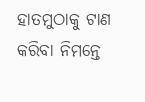ହାତମୁଠାକୁ ଟାଣ କରିବା ନିମନ୍ତେ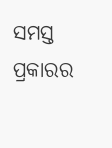ସମସ୍ତ ପ୍ରକାରର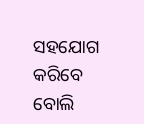ସହଯୋଗ କରିବେ ବୋଲି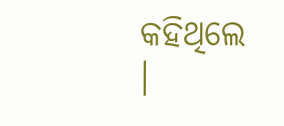କହିଥିଲେ ।